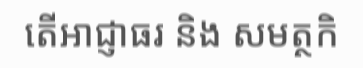តើអាជ្ញាធរ និង សមត្ថកិ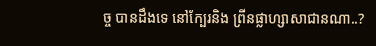ច្ច បានដឹងទេ នៅក្បែរនិង ព្រីនផ្លាហ្សាសាជានណា..?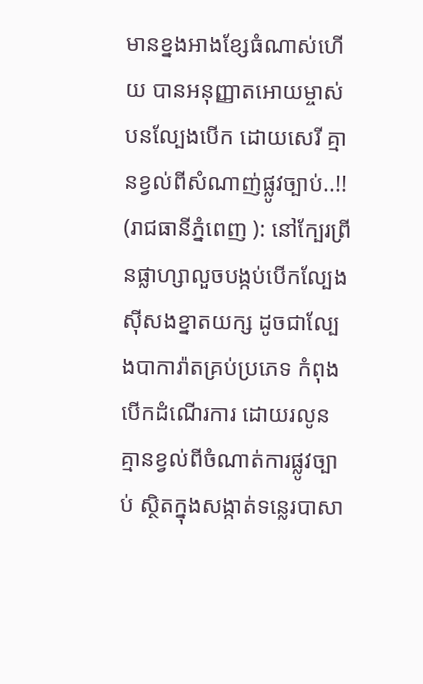មានខ្នងអាងខ្សែធំណាស់ហេីយ បានអនុញ្ញាតអោយម្ចាស់បនល្បែងបេីក ដោយសេរី គ្មានខ្វល់ពីសំណាញ់ផ្លូវច្បាប់..!!
(រាជធានីភ្នំពេញ ): នៅក្បែរព្រីនផ្លាហ្សាលួចបង្កប់បេីកល្បែងស៊ីសងខ្នាតយក្ស ដូចជាល្បែងបាការ៉ាតគ្រប់ប្រភេទ កំពុងបេីកដំណេីរការ ដោយរលូនគ្មានខ្វល់ពីចំណាត់ការផ្លូវច្បាប់ ស្ថិតក្នុងសង្កាត់ទន្លេរបាសា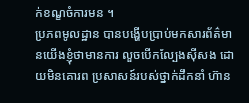ក់ខណ្ខចំការមន ។
ប្រភពមូលដ្ឋាន បានបង្ហេីបប្រាប់មកសារព័ត៌មានយេីងខ្ញុំថាមានការ លួចបេីកល្បែងសុីសង ដោយមិនគោរព ប្រសាសន៍របស់ថ្នាក់ដឹកនាំ ហ៊ាន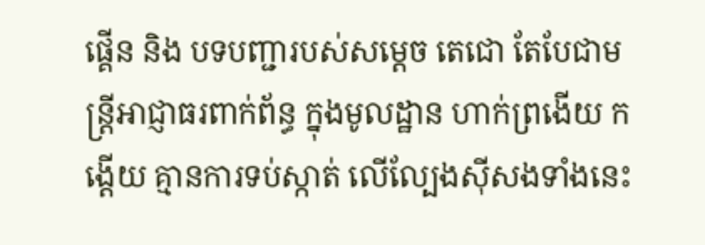ផ្គេីន និង បទបញ្ជារបស់សម្តេច តេជោ តែបែជាមន្ត្រីអាជ្ញាធរពាក់ព័ន្ធ ក្នុងមូលដ្ឋាន ហាក់ព្រងេីយ កង្តេីយ គ្មានការទប់ស្កាត់ លេីល្បែងសុីសងទាំងនេះ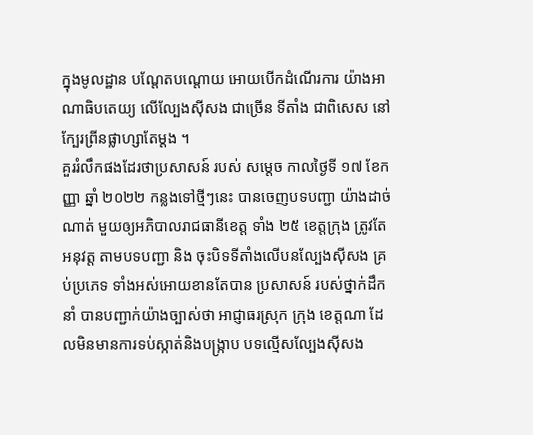ក្នុងមូលដ្ឋាន បណ្តែតបណ្តោយ អោយបេីកដំណេីរការ យ៉ាងអាណាធិបតេយ្យ លេីល្បែងស៊ីសង ជាច្រេីន ទីតាំង ជាពិសេស នៅក្បែរព្រីនផ្លាហ្សាតែម្ដង ។
គួររំលឹកផងដែរថាប្រសាសន៍ របស់ សម្តេច កាលថ្ងៃទី ១៧ ខែកញ្ញា ឆ្នាំ ២០២២ កន្លងទៅថ្មីៗនេះ បានចេញបទបញ្ជា យ៉ាងដាច់ណាត់ មួយឲ្យអភិបាលរាជធានីខេត្ត ទាំង ២៥ ខេត្តក្រុង ត្រូវតែអនុវត្ត តាមបទបញ្ជា និង ចុះបិទទីតាំងលេីបនល្បែងសុីសង គ្រប់ប្រភេទ ទាំងអស់អោយខានតែបាន ប្រសាសន៍ របស់ថ្នាក់ដឹកនាំ បានបញ្ជាក់យ៉ាងច្បាស់ថា អាជ្ញាធរស្រុក ក្រុង ខេត្តណា ដែលមិនមានការទប់ស្កាត់និងបង្ក្រាប បទល្មើសល្បែងស៊ីសង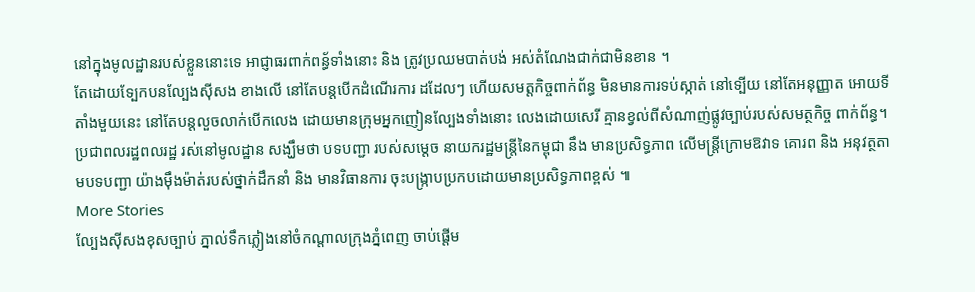នៅក្នុងមូលដ្ឋានរបស់ខ្លួននោះទេ អាជ្ញាធរពាក់ពន្ធ័ទាំងនោះ និង ត្រូវប្រឈមបាត់បង់ អស់តំណែងជាក់ជាមិនខាន ។
តែដោយទ្បែកបនល្បែងសុីសង ខាងលេី នៅតែបន្តបេីកដំណើរការ ដដែលៗ ហេីយសមត្តកិច្ចពាក់ព័ន្ធ មិនមានការទប់ស្កាត់ នៅទ្បេីយ នៅតែអនុញ្ញាត អោយទីតាំងមួយនេះ នៅតែបន្តលួចលាក់បេីកលេង ដោយមានក្រុមអ្នកញៀនល្បែងទាំងនោះ លេងដោយសេរី គ្មានខ្វល់ពីសំណាញ់ផ្លូវច្បាប់របស់សមត្ថកិច្ច ពាក់ព័ន្ធ។
ប្រជាពលរដ្ឋពលរដ្ឋ រស់នៅមូលដ្ឋាន សង្ឃឹមថា បទបញ្ជា របស់សម្ដេច នាយករដ្ឋមន្ត្រីនៃកម្ពុជា នឹង មានប្រសិទ្ធភាព លេីមន្ត្រីក្រោមឱវាទ គោរព និង អនុវត្ថតាមបទបញ្ជា យ៉ាងមុឹងម៉ាត់របស់ថ្នាក់ដឹកនាំ និង មានវិធានការ ចុះបង្ក្រាបប្រកបដោយមានប្រសិទ្ធភាពខ្ពស់ ៕
More Stories
ល្បែងសុីសងខុសច្បាប់ ភ្នាល់ទឹកភ្លៀងនៅចំកណ្តាលក្រុងភ្នំពេញ ចាប់ផ្តើម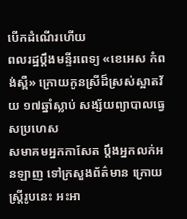បើកដំណើរហើយ
ពលរដ្ឋប្ដឹងមន្ទីរពេទ្យ «ខេអេស កំពង់ស្ពឺ» ក្រោយកូនស្រីដ៏ស្រស់ស្អាតវ័យ ១៧ឆ្នាំស្លាប់ សង្ស័យព្យាបាលធ្វេសប្រហេស
សមាគមអ្នកកាសែត ប្ដឹងអ្នកលក់អនឡាញ ទៅក្រសួងព័ត៌មាន ក្រោយស្ដ្រីរូបនេះ អះអា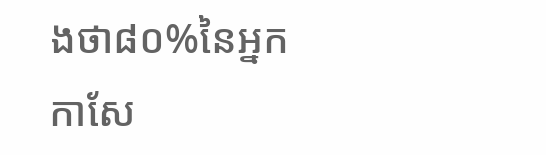ងថា៨០%នៃអ្នកកាសែ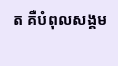ត គឺបំពុលសង្គម